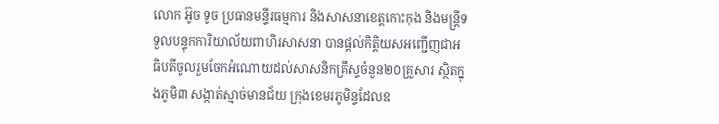លោក អ៊ូច ទូច ប្រធានមន្ទីរធម្មការ និងសាសនាខេត្តកោះកុង និងមន្ត្រីទទួលបន្ទុកការិយាល័យពាហិរសាសនា បានផ្តល់កិត្តិយសអញ្ជើញជាអធិបតីចូលរួមចែកអំណោយដល់សាសនិកគ្រឹស្ទចំនួន២០គ្រួសារ ស្ថិតក្នុងភូមិ៣ សង្កាត់ស្មាច់មានជ័យ ក្រុងខេមរភូមិន្ទដែលឧ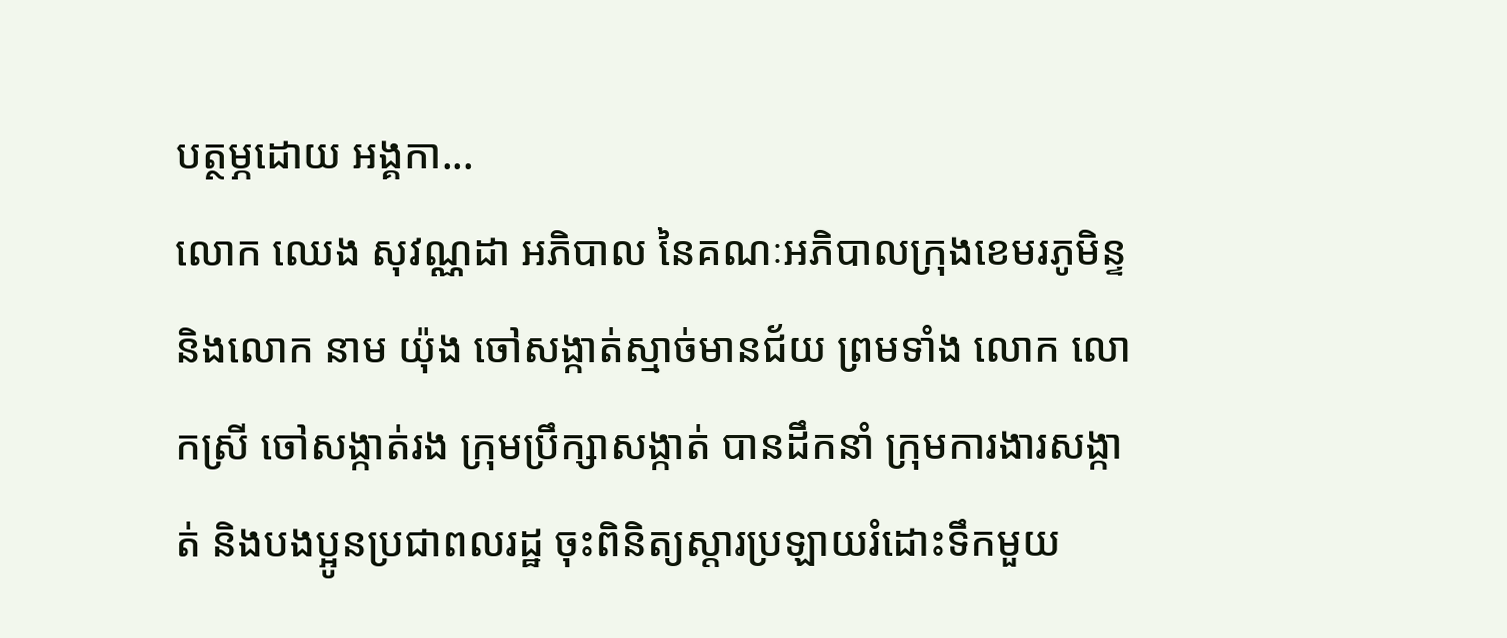បត្ថម្ភដោយ អង្គកា...
លោក ឈេង សុវណ្ណដា អភិបាល នៃគណៈអភិបាលក្រុងខេមរភូមិន្ទ និងលោក នាម យ៉ុង ចៅសង្កាត់ស្មាច់មានជ័យ ព្រមទាំង លោក លោកស្រី ចៅសង្កាត់រង ក្រុមប្រឹក្សាសង្កាត់ បានដឹកនាំ ក្រុមការងារសង្កាត់ និងបងប្អូនប្រជាពលរដ្ឋ ចុះពិនិត្យស្តារប្រឡាយរំដោះទឹកមួយ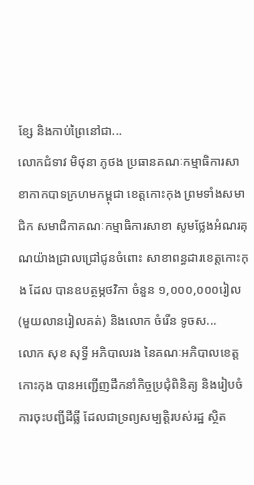ខ្សែ និងកាប់ព្រៃនៅជា...
លោកជំទាវ មិថុនា ភូថង ប្រធានគណៈកម្មាធិការសាខាកាកបាទក្រហមកម្ពុជា ខេត្តកោះកុង ព្រមទាំងសមាជិក សមាជិកាគណៈកម្មាធិការសាខា សូមថ្លែងអំណរគុណយ៉ាងជ្រាលជ្រៅជូនចំពោះ សាខាពន្ធដារខេត្តកោះកុង ដែល បានឧបត្ថម្ភថវិកា ចំនួន ១,០០០,០០០រៀល (មួយលានរៀលគត់) និងលោក ចំរើន ទូចស...
លោក សុខ សុទ្ធី អភិបាលរង នៃគណៈអភិបាលខេត្តកោះកុង បានអញ្ជើញដឹកនាំកិច្ចប្រជុំពិនិត្យ និងរៀបចំការចុះបញ្ជីដីធ្លី ដែលជាទ្រព្យសម្បត្តិរបស់រដ្ឋ ស្ថិត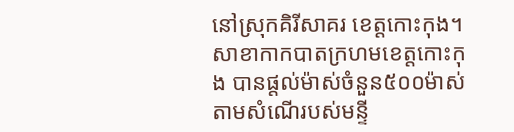នៅស្រុកគិរីសាគរ ខេត្តកោះកុង។
សាខាកាកបាតក្រហមខេត្តកោះកុង បានផ្តល់ម៉ាស់ចំនួន៥០០ម៉ាស់តាមសំណើរបស់មន្ទី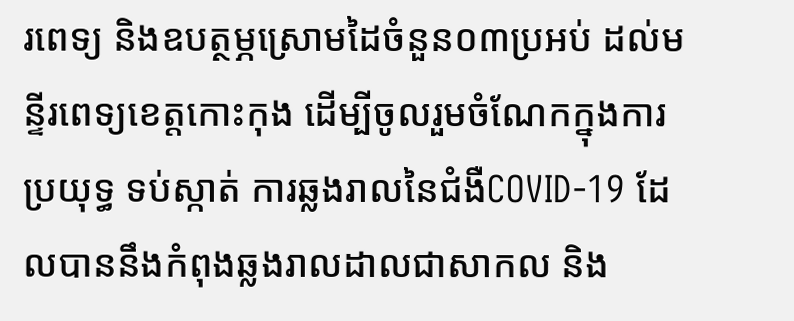រពេទ្យ និងឧបត្ថម្ភស្រោមដៃចំនួន០៣ប្រអប់ ដល់មន្ទីរពេទ្យខេត្តកោះកុង ដើម្បីចូលរួមចំណែកក្នុងការប្រយុទ្ធ ទប់ស្កាត់ ការឆ្លងរាលនៃជំងឺCOVID-19 ដែលបាននឹងកំពុងឆ្លងរាលដាលជាសាកល និង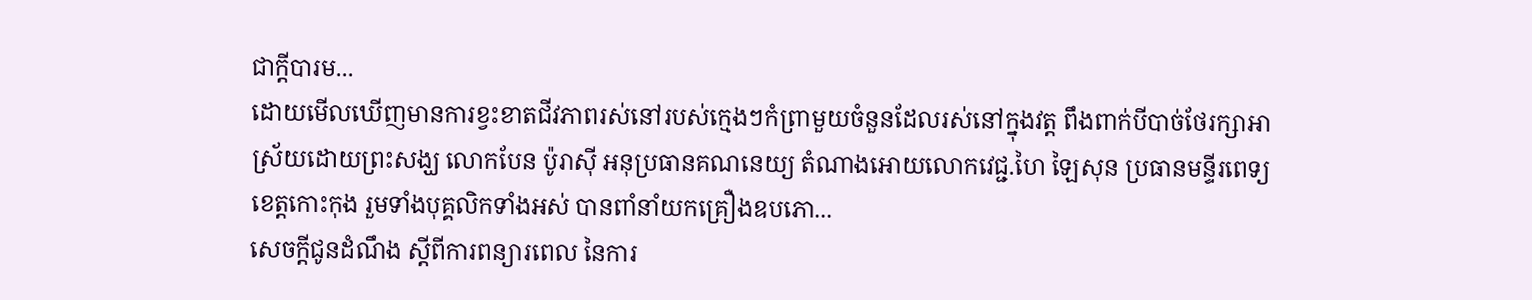ជាក្តីបារម...
ដោយមើលឃើញមានការខ្វះខាតជីវភាពរស់នៅរបស់ក្មេងៗកំព្រាមួយចំនួនដែលរស់នៅក្នុងវត្ត ពឹងពាក់បីបាច់ថែរក្សាអាស្រ័យដោយព្រះសង្ឃ លោកបែន ប៉ូរាស៊ី អនុប្រធានគណនេយ្យ តំណាងអោយលោកវេជ្ជ.ហៃ ឡៃសុន ប្រធានមន្ទីរពេទ្យខេត្តកោះកុង រួមទាំងបុគ្គលិកទាំងអស់ បានពាំនាំយកគ្រឿងឧបភោ...
សេចក្តីជូនដំណឹង ស្តីពីការពន្យារពេល នៃការ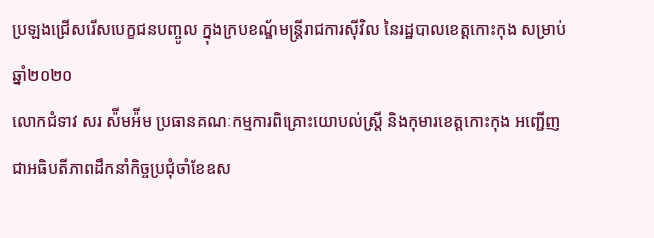ប្រឡងជ្រើសរើសបេក្ខជនបញ្ចូល ក្នុងក្របខណ្ឌ័មន្ត្រីរាជការស៊ីវិល នៃរដ្ឋបាលខេត្តកោះកុង សម្រាប់ឆ្នាំ២០២០
លោកជំទាវ សរ ស៉ីមអ៉ីម ប្រធានគណៈកម្មការពិគ្រោះយោបល់ស្ត្រី និងកុមារខេត្តកោះកុង អញ្ជើញ ជាអធិបតីភាពដឹកនាំកិច្ចប្រជុំចាំខែឧស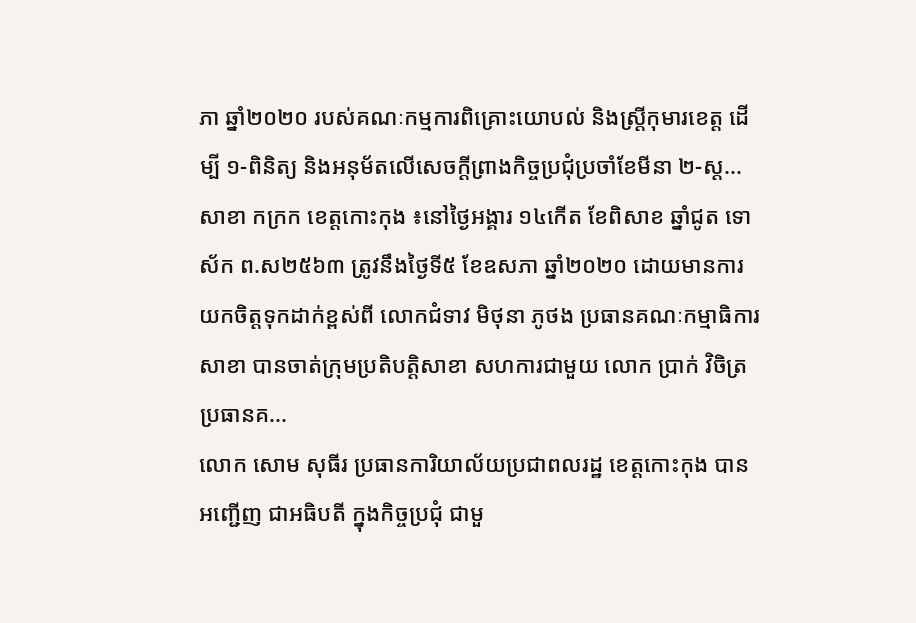ភា ឆ្នាំ២០២០ របស់គណៈកម្មការពិគ្រោះយោបល់ និងស្ត្រីកុមារខេត្ត ដើម្បី ១-ពិនិត្យ និងអនុម័តលើសេចក្តីព្រាងកិច្ចប្រជុំប្រចាំខែមីនា ២-ស្ត...
សាខា កក្រក ខេត្តកោះកុង ៖នៅថ្ងៃអង្គារ ១៤កើត ខែពិសាខ ឆ្នាំជូត ទោស័ក ព.ស២៥៦៣ ត្រូវនឹងថ្ងៃទី៥ ខែឧសភា ឆ្នាំ២០២០ ដោយមានការយកចិត្តទុកដាក់ខ្ពស់ពី លោកជំទាវ មិថុនា ភូថង ប្រធានគណៈកម្មាធិការសាខា បានចាត់ក្រុមប្រតិបត្តិសាខា សហការជាមួយ លោក ប្រាក់ វិចិត្រ ប្រធានគ...
លោក សោម សុធីរ ប្រធានការិយាល័យប្រជាពលរដ្ឋ ខេត្តកោះកុង បានអញ្ជើញ ជាអធិបតី ក្នុងកិច្ចប្រជំុ ជាមួ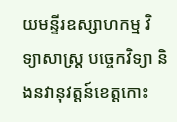យមន្ទីរឧស្សាហកម្ម វិទ្យាសាស្ត្រ បច្ចេកវិទ្យា និងនវានុវត្តន៍ខេត្តកោះ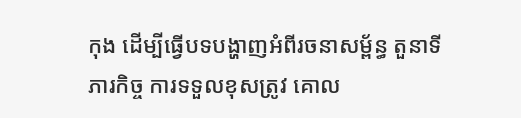កុង ដើម្បីធ្វើបទបង្ហាញអំពីរចនាសម្ព័ន្ធ តួនាទី ភារកិច្ច ការទទួលខុសត្រូវ គោល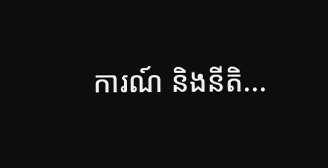ការណ៍ និងនីតិ...